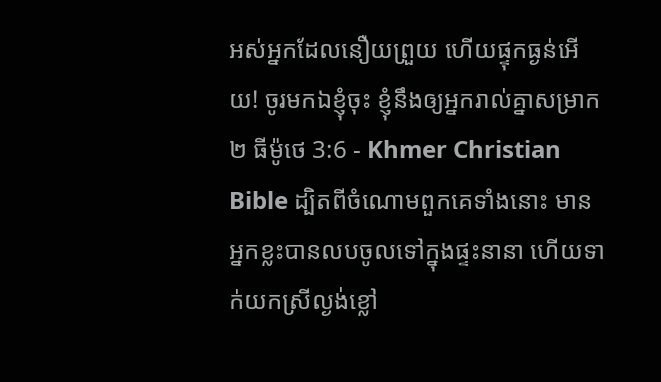អស់អ្នកដែលនឿយព្រួយ ហើយផ្ទុកធ្ងន់អើយ! ចូរមកឯខ្ញុំចុះ ខ្ញុំនឹងឲ្យអ្នករាល់គ្នាសម្រាក
២ ធីម៉ូថេ 3:6 - Khmer Christian Bible ដ្បិតពីចំណោមពួកគេទាំងនោះ មានអ្នកខ្លះបានលបចូលទៅក្នុងផ្ទះនានា ហើយទាក់យកស្រីល្ងង់ខ្លៅ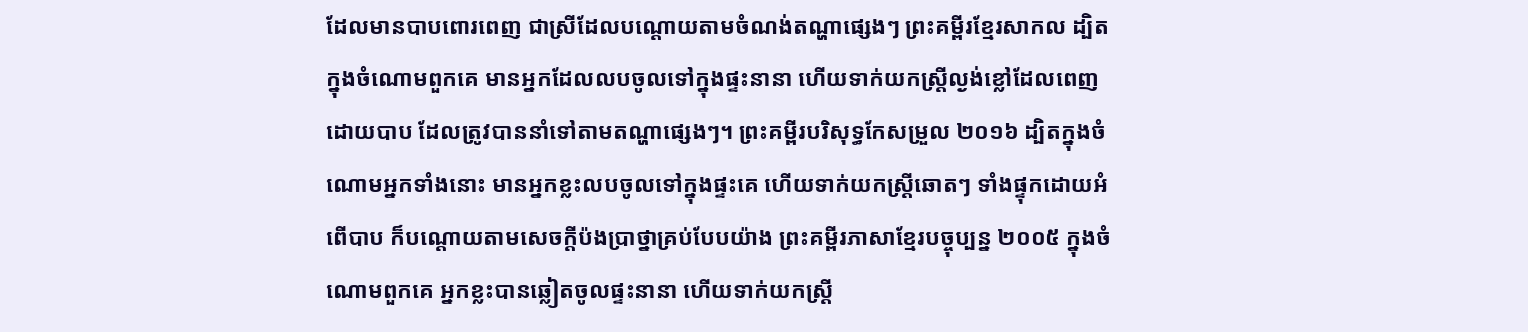ដែលមានបាបពោរពេញ ជាស្រីដែលបណ្តោយតាមចំណង់តណ្ហាផ្សេងៗ ព្រះគម្ពីរខ្មែរសាកល ដ្បិតក្នុងចំណោមពួកគេ មានអ្នកដែលលបចូលទៅក្នុងផ្ទះនានា ហើយទាក់យកស្ត្រីល្ងង់ខ្លៅដែលពេញដោយបាប ដែលត្រូវបាននាំទៅតាមតណ្ហាផ្សេងៗ។ ព្រះគម្ពីរបរិសុទ្ធកែសម្រួល ២០១៦ ដ្បិតក្នុងចំណោមអ្នកទាំងនោះ មានអ្នកខ្លះលបចូលទៅក្នុងផ្ទះគេ ហើយទាក់យកស្ត្រីឆោតៗ ទាំងផ្ទុកដោយអំពើបាប ក៏បណ្តោយតាមសេចក្ដីប៉ងប្រាថ្នាគ្រប់បែបយ៉ាង ព្រះគម្ពីរភាសាខ្មែរបច្ចុប្បន្ន ២០០៥ ក្នុងចំណោមពួកគេ អ្នកខ្លះបានឆ្លៀតចូលផ្ទះនានា ហើយទាក់យកស្ត្រី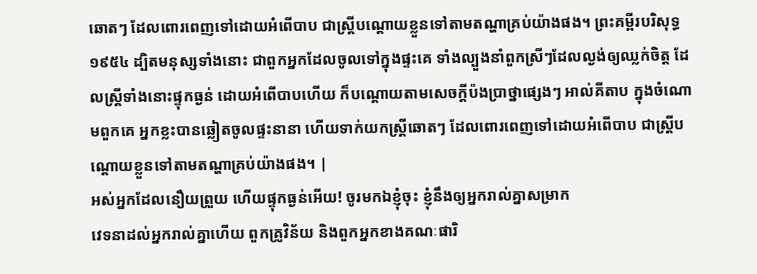ឆោតៗ ដែលពោរពេញទៅដោយអំពើបាប ជាស្ត្រីបណ្ដោយខ្លួនទៅតាមតណ្ហាគ្រប់យ៉ាងផង។ ព្រះគម្ពីរបរិសុទ្ធ ១៩៥៤ ដ្បិតមនុស្សទាំងនោះ ជាពួកអ្នកដែលចូលទៅក្នុងផ្ទះគេ ទាំងល្បួងនាំពួកស្រីៗដែលល្ងង់ឲ្យឈ្លក់ចិត្ត ដែលស្ត្រីទាំងនោះផ្ទុកធ្ងន់ ដោយអំពើបាបហើយ ក៏បណ្តោយតាមសេចក្ដីប៉ងប្រាថ្នាផ្សេងៗ អាល់គីតាប ក្នុងចំណោមពួកគេ អ្នកខ្លះបានឆ្លៀតចូលផ្ទះនានា ហើយទាក់យកស្ដ្រីឆោតៗ ដែលពោរពេញទៅដោយអំពើបាប ជាស្ដ្រីបណ្ដោយខ្លួនទៅតាមតណ្ហាគ្រប់យ៉ាងផង។ |
អស់អ្នកដែលនឿយព្រួយ ហើយផ្ទុកធ្ងន់អើយ! ចូរមកឯខ្ញុំចុះ ខ្ញុំនឹងឲ្យអ្នករាល់គ្នាសម្រាក
វេទនាដល់អ្នករាល់គ្នាហើយ ពួកគ្រូវិន័យ និងពួកអ្នកខាងគណៈផារិ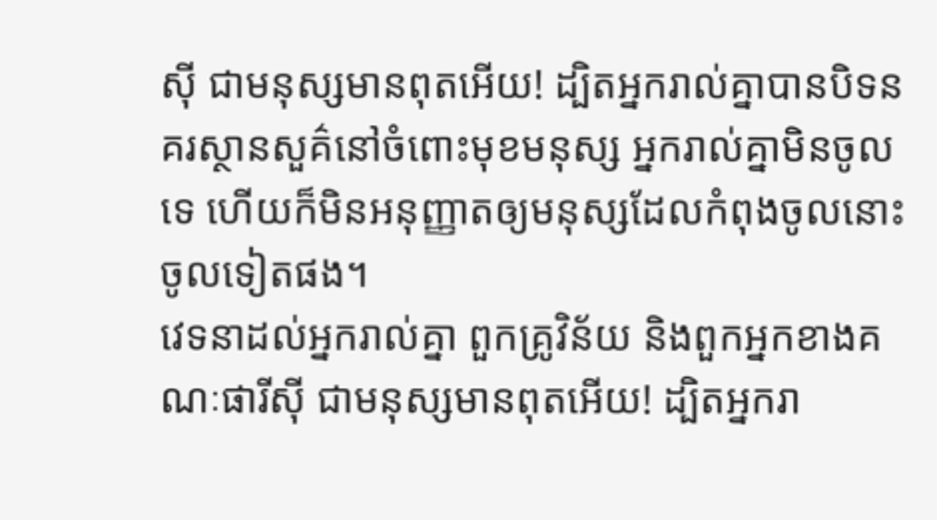ស៊ី ជាមនុស្សមានពុតអើយ! ដ្បិតអ្នករាល់គ្នាបានបិទនគរស្ថានសួគ៌នៅចំពោះមុខមនុស្ស អ្នករាល់គ្នាមិនចូលទេ ហើយក៏មិនអនុញ្ញាតឲ្យមនុស្សដែលកំពុងចូលនោះចូលទៀតផង។
វេទនាដល់អ្នករាល់គ្នា ពួកគ្រូវិន័យ និងពួកអ្នកខាងគណៈផារីស៊ី ជាមនុស្សមានពុតអើយ! ដ្បិតអ្នករា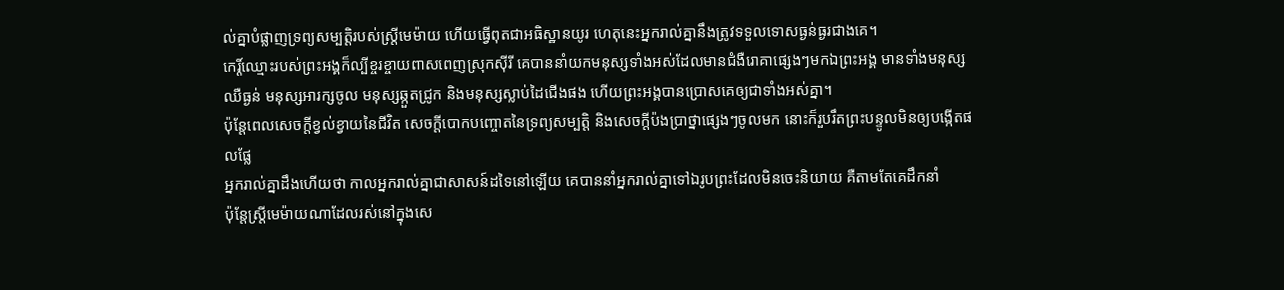ល់គ្នាបំផ្លាញទ្រព្យសម្បត្ដិរបស់ស្ដ្រីមេម៉ាយ ហើយធ្វើពុតជាអធិស្ឋានយូរ ហេតុនេះអ្នករាល់គ្នានឹងត្រូវទទួលទោសធ្ងន់ធ្ងរជាងគេ។
កេរ្ដិ៍ឈ្មោះរបស់ព្រះអង្គក៏ល្បីខ្ចរខ្ចាយពាសពេញស្រុកស៊ីរី គេបាននាំយកមនុស្សទាំងអស់ដែលមានជំងឺរោគាផ្សេងៗមកឯព្រះអង្គ មានទាំងមនុស្សឈឺធ្ងន់ មនុស្សអារក្សចូល មនុស្សឆ្កួតជ្រូក និងមនុស្សស្លាប់ដៃជើងផង ហើយព្រះអង្គបានប្រោសគេឲ្យជាទាំងអស់គ្នា។
ប៉ុន្ដែពេលសេចក្ដីខ្វល់ខ្វាយនៃជីវិត សេចក្ដីបោកបញ្ចោតនៃទ្រព្យសម្បត្ដិ និងសេចក្ដីប៉ងប្រាថ្នាផ្សេងៗចូលមក នោះក៏រួបរឹតព្រះបន្ទូលមិនឲ្យបង្កើតផលផ្លែ
អ្នករាល់គ្នាដឹងហើយថា កាលអ្នករាល់គ្នាជាសាសន៍ដទៃនៅឡើយ គេបាននាំអ្នករាល់គ្នាទៅឯរូបព្រះដែលមិនចេះនិយាយ គឺតាមតែគេដឹកនាំ
ប៉ុន្ដែស្រ្ដីមេម៉ាយណាដែលរស់នៅក្នុងសេ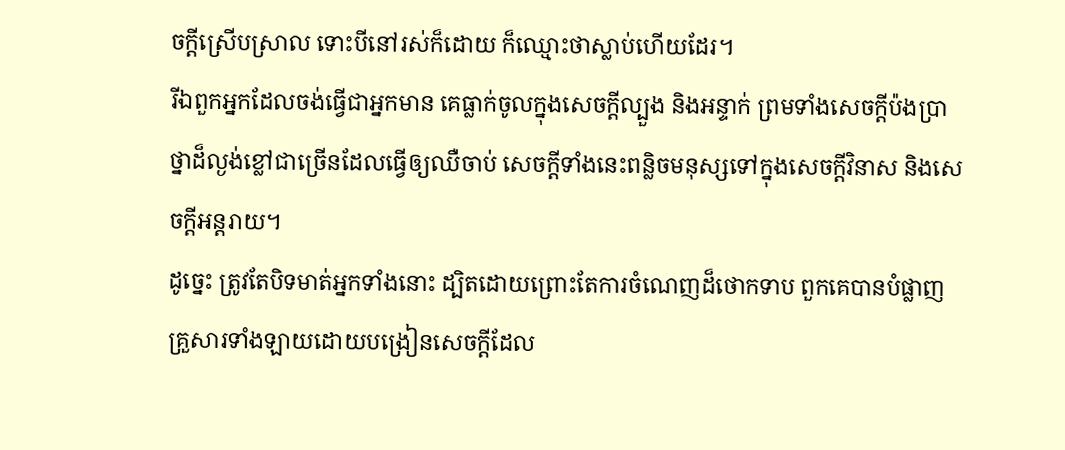ចក្ដីស្រើបស្រាល ទោះបីនៅរស់ក៏ដោយ ក៏ឈ្មោះថាស្លាប់ហើយដែរ។
រីឯពួកអ្នកដែលចង់ធ្វើជាអ្នកមាន គេធ្លាក់ចូលក្នុងសេចក្ដីល្បួង និងអន្ទាក់ ព្រមទាំងសេចក្ដីប៉ងប្រាថ្នាដ៏ល្ងង់ខ្លៅជាច្រើនដែលធ្វើឲ្យឈឺចាប់ សេចក្ដីទាំងនេះពន្លិចមនុស្សទៅក្នុងសេចក្ដីវិនាស និងសេចក្ដីអន្តរាយ។
ដូច្នេះ ត្រូវតែបិទមាត់អ្នកទាំងនោះ ដ្បិតដោយព្រោះតែការចំណេញដ៏ថោកទាប ពួកគេបានបំផ្លាញគ្រួសារទាំងឡាយដោយបង្រៀនសេចក្ដីដែល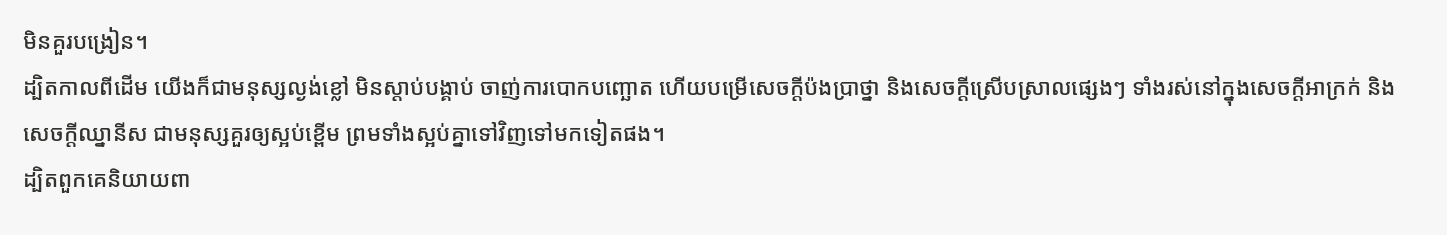មិនគួរបង្រៀន។
ដ្បិតកាលពីដើម យើងក៏ជាមនុស្សល្ងង់ខ្លៅ មិនស្តាប់បង្គាប់ ចាញ់ការបោកបញ្ឆោត ហើយបម្រើសេចក្ដីប៉ងប្រាថ្នា និងសេចក្ដីស្រើបស្រាលផ្សេងៗ ទាំងរស់នៅក្នុងសេចក្ដីអាក្រក់ និងសេចក្ដីឈ្នានីស ជាមនុស្សគួរឲ្យស្អប់ខ្ពើម ព្រមទាំងស្អប់គ្នាទៅវិញទៅមកទៀតផង។
ដ្បិតពួកគេនិយាយពា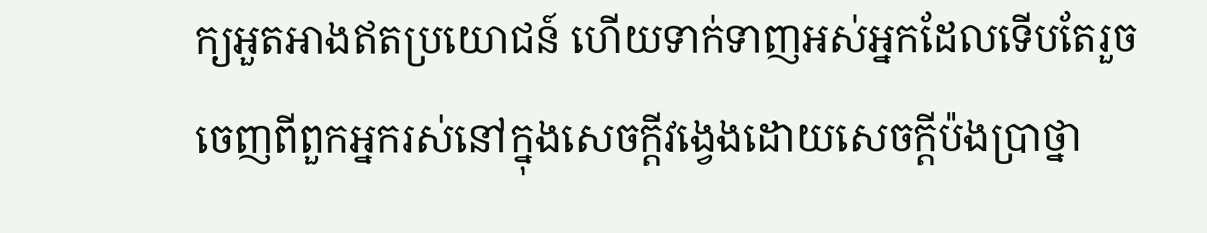ក្យអួតអាងឥតប្រយោជន៍ ហើយទាក់ទាញអស់អ្នកដែលទើបតែរួចចេញពីពួកអ្នករស់នៅក្នុងសេចក្ដីវង្វេងដោយសេចក្ដីប៉ងប្រាថ្នា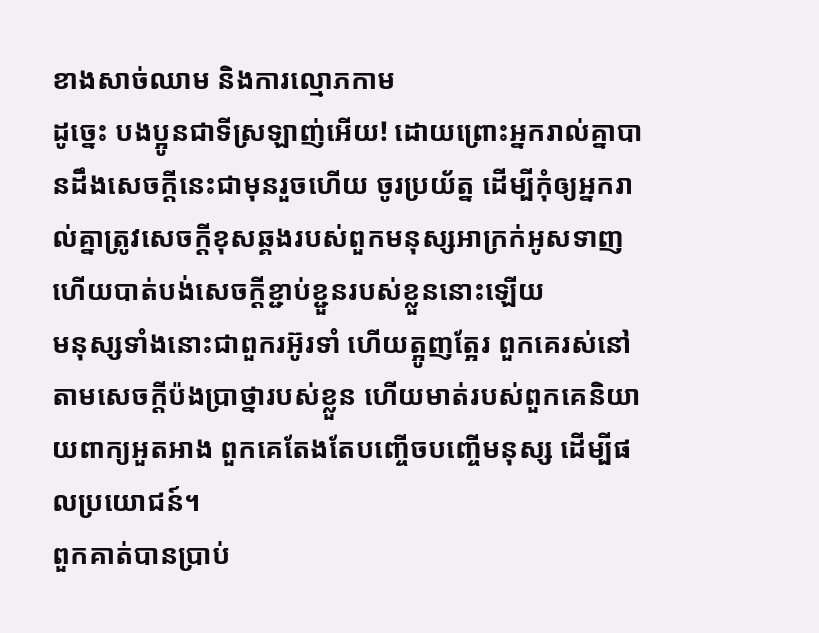ខាងសាច់ឈាម និងការល្មោភកាម
ដូច្នេះ បងប្អូនជាទីស្រឡាញ់អើយ! ដោយព្រោះអ្នករាល់គ្នាបានដឹងសេចក្ដីនេះជាមុនរួចហើយ ចូរប្រយ័ត្ន ដើម្បីកុំឲ្យអ្នករាល់គ្នាត្រូវសេចក្ដីខុសឆ្គងរបស់ពួកមនុស្សអាក្រក់អូសទាញ ហើយបាត់បង់សេចក្ដីខ្ជាប់ខ្ជួនរបស់ខ្លួននោះឡើយ
មនុស្សទាំងនោះជាពួករអ៊ូរទាំ ហើយត្អូញត្អែរ ពួកគេរស់នៅតាមសេចក្ដីប៉ងប្រាថ្នារបស់ខ្លួន ហើយមាត់របស់ពួកគេនិយាយពាក្យអួតអាង ពួកគេតែងតែបញ្ចើចបញ្ចើមនុស្ស ដើម្បីផលប្រយោជន៍។
ពួកគាត់បានប្រាប់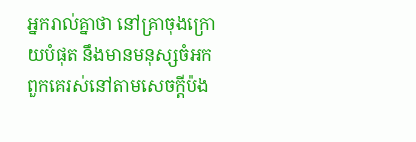អ្នករាល់គ្នាថា នៅគ្រាចុងក្រោយបំផុត នឹងមានមនុស្សចំអក ពួកគេរស់នៅតាមសេចក្ដីប៉ង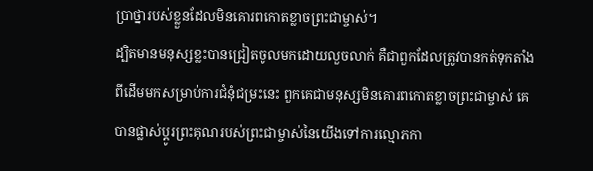ប្រាថ្នារបស់ខ្លួនដែលមិនគោរពកោតខ្លាចព្រះជាម្ចាស់។
ដ្បិតមានមនុស្សខ្លះបានជ្រៀតចូលមកដោយលួចលាក់ គឺជាពួកដែលត្រូវបានកត់ទុកតាំងពីដើមមកសម្រាប់ការជំនុំជម្រះនេះ ពួកគេជាមនុស្សមិនគោរពកោតខ្លាចព្រះជាម្ចាស់ គេបានផ្លាស់ប្ដូរព្រះគុណរបស់ព្រះជាម្ចាស់នៃយើងទៅការល្មោភកា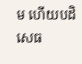ម ហើយបដិសេធ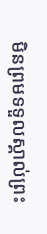មិនព្រមទទួលស្គាល់ព្រះ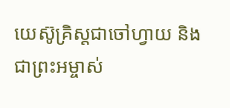យេស៊ូគ្រិស្ដជាចៅហ្វាយ និងជាព្រះអម្ចាស់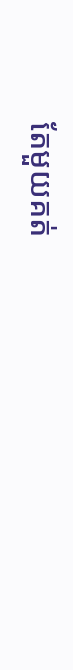តែមួយគត់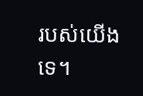របស់យើងទេ។